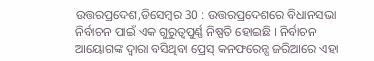ଉତ୍ତରପ୍ରଦେଶ,ଡିସେମ୍ବର 30 : ଉତ୍ତରପ୍ରଦେଶରେ ବିଧାନସଭା ନିର୍ବାଚନ ପାଇଁ ଏକ ଗୁରୁତ୍ୱପୁର୍ଣ୍ଣ ନିଷ୍ପତି ହୋଇଛି । ନିର୍ବାଚନ ଆୟୋଗଙ୍କ ଦ୍ୱାରା ବସିଥିବା ପ୍ରେସ୍ କନଫରେନ୍ସ ଜରିଆରେ ଏହା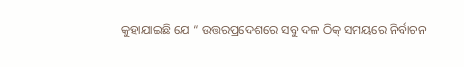କୁହାଯାଇଛି ଯେ “ ଉତ୍ତରପ୍ରଦେଶରେ ସବୁ ଦଳ ଠିକ୍ ସମୟରେ ନିର୍ବାଚନ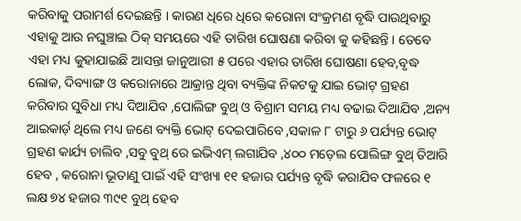କରିବାକୁ ପରାମର୍ଶ ଦେଇଛନ୍ତି । କାରଣ ଧିରେ ଧିରେ କରୋନା ସଂକ୍ରମଣ ବୃଦ୍ଧି ପାଉଥିବାରୁ ଏହାକୁ ଆଉ ନଘୁଞ୍ଚାଇ ଠିକ୍ ସମୟରେ ଏହି ତାରିଖ ଘୋଷଣା କରିବା କୁ କହିଛନ୍ତି । ତେବେ ଏହା ମଧ୍ୟ କୁହାଯାଇଛି ଆସନ୍ତା ଜାନୁଆରୀ ୫ ପରେ ଏହାର ତାରିଖ ଘୋଷଣା ହେବ,ବୃଦ୍ଧ ଲୋକ, ଦିବ୍ୟାଙ୍ଗ ଓ କରୋନାରେ ଆକ୍ରାନ୍ତ ଥିବା ବ୍ୟକ୍ତିଙ୍କ ନିକଟକୁ ଯାଇ ଭୋଟ୍ ଗ୍ରହଣ କରିବାର ସୁବିଧା ମଧ୍ୟ ଦିଆଯିବ ,ପୋଲିଙ୍ଗ ବୁଥ୍ ଓ ବିଶ୍ରାମ ସମୟ ମଧ୍ୟ ବଢାଇ ଦିଆଯିବ ,ଅନ୍ୟ ଆଇକାର୍ଡ଼ ଥିଲେ ମଧ୍ୟ ଜଣେ ବ୍ୟକ୍ତି ଭୋଟ୍ ଦେଇପାରିବେ ,ସକାଳ ୮ ଟାରୁ ୬ ପର୍ଯ୍ୟନ୍ତ ଭୋଟ୍ ଗ୍ରହଣ କାର୍ଯ୍ୟ ଚାଲିବ ,ସବୁ ବୁଥ୍ ରେ ଇଭିଏମ୍ ଲଗାଯିବ ,୪୦୦ ମଡ଼େଲ ପୋଲିଙ୍ଗ ବୁଥ୍ ତିଆରି ହେବ , କରୋନା ଭୂତାଣୁ ପାଇଁ ଏହି ସଂଖ୍ୟା ୧୧ ହଜାର ପର୍ଯ୍ୟନ୍ତ ବୃଦ୍ଧି କରାଯିବ ଫଳରେ ୧ ଲକ୍ଷ ୭୪ ହଜାର ୩୯୧ ବୁଥ୍ ହେବ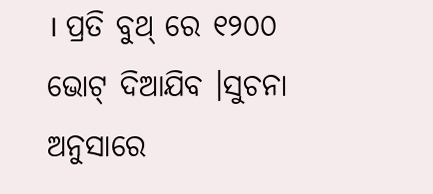। ପ୍ରତି ବୁଥ୍ ରେ ୧୨୦୦ ଭୋଟ୍ ଦିଆଯିବ ।ସୁଚନା ଅନୁସାରେ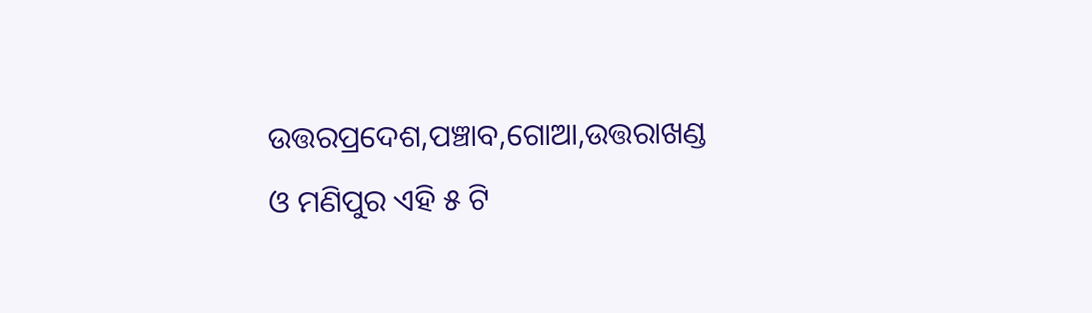ଉତ୍ତରପ୍ରଦେଶ,ପଞ୍ଚାବ,ଗୋଆ,ଉତ୍ତରାଖଣ୍ଡ ଓ ମଣିପୁର ଏହି ୫ ଟି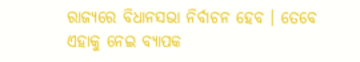ରାଜ୍ୟରେ ବିଧାନସଭା ନିର୍ବାଚନ ହେବ । ତେବେ ଏହାକୁ ନେଇ ବ୍ୟାପକ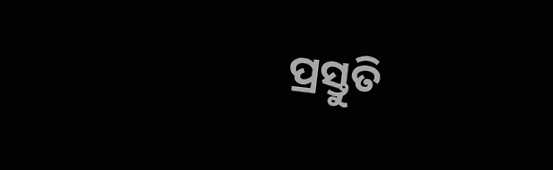ପ୍ରସ୍ତୁତି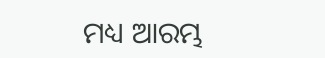ମଧ୍ୟ ଆରମ୍ଭ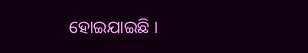ହୋଇଯାଇଛି ।